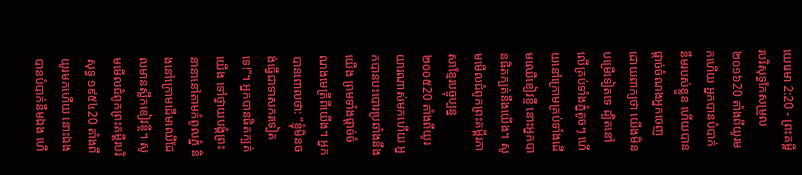យេរេមា 2:20 - ព្រះគម្ពីរបរិសុទ្ធកែសម្រួល ២០១៦20 តាំងពីយូរមកហើយ អ្នកបានបំបាក់នឹមរបស់ខ្លួន ហើយបានផ្តាច់ចំណងអ្នកចេញ ដោយពាក្យថា យើងមិនបម្រើទៀតទេ ដ្បិតនៅលើគ្រប់ទាំងភ្នំតូចៗ ហើយនៅក្រោមគ្រប់ទាំងដើមឈើខៀវខ្ចី នោះអ្នកបានផិតក្បត់នឹងយើង។ សូមមើលជំពូកព្រះគម្ពីរភាសាខ្មែរបច្ចុប្បន្ន ២០០៥20 តាំងពីយូរយារណាស់មកហើយ អ្នកបានបះបោរប្រឆាំងនឹងយើង ព្រមទាំងផ្ដាច់ចំណងមេត្រីពីយើង។ អ្នកបានពោលថា: “ខ្ញុំមិនចង់ធ្វើជាទាសករទៀតទេ!”។ អ្នកបានផិតក្បត់យើង ទៅថ្វាយបង្គំព្រះនានានៅតាមកំពូលភ្នំ និងនៅក្រោមដើមឈើដែលមានស្លឹកខៀវខ្ចី។ សូមមើលជំពូកព្រះគម្ពីរបរិសុទ្ធ ១៩៥៤20 តាំងពីយូរមកហើយ នោះឯងបានបំបាក់នឹមឯង ហើ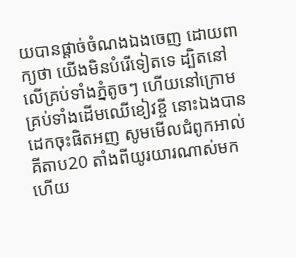យបានផ្តាច់ចំណងឯងចេញ ដោយពាក្យថា យើងមិនបំរើទៀតទេ ដ្បិតនៅលើគ្រប់ទាំងភ្នំតូចៗ ហើយនៅក្រោមគ្រប់ទាំងដើមឈើខៀវខ្ចី នោះឯងបានដេកចុះផិតអញ សូមមើលជំពូកអាល់គីតាប20 តាំងពីយូរយារណាស់មកហើយ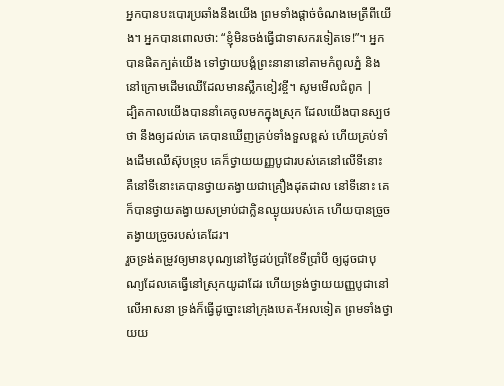អ្នកបានបះបោរប្រឆាំងនឹងយើង ព្រមទាំងផ្ដាច់ចំណងមេត្រីពីយើង។ អ្នកបានពោលថា: “ខ្ញុំមិនចង់ធ្វើជាទាសករទៀតទេ!”។ អ្នកបានផិតក្បត់យើង ទៅថ្វាយបង្គំព្រះនានានៅតាមកំពូលភ្នំ និងនៅក្រោមដើមឈើដែលមានស្លឹកខៀវខ្ចី។ សូមមើលជំពូក |
ដ្បិតកាលយើងបាននាំគេចូលមកក្នុងស្រុក ដែលយើងបានស្បថថា នឹងឲ្យដល់គេ គេបានឃើញគ្រប់ទាំងទួលខ្ពស់ ហើយគ្រប់ទាំងដើមឈើស៊ុបទ្រុប គេក៏ថ្វាយយញ្ញបូជារបស់គេនៅលើទីនោះ គឺនៅទីនោះគេបានថ្វាយតង្វាយជាគ្រឿងដុតដាល នៅទីនោះ គេក៏បានថ្វាយតង្វាយសម្រាប់ជាក្លិនឈ្ងុយរបស់គេ ហើយបានច្រួចតង្វាយច្រូចរបស់គេដែរ។
រួចទ្រង់តម្រូវឲ្យមានបុណ្យនៅថ្ងៃដប់ប្រាំខែទីប្រាំបី ឲ្យដូចជាបុណ្យដែលគេធ្វើនៅស្រុកយូដាដែរ ហើយទ្រង់ថ្វាយយញ្ញបូជានៅលើអាសនា ទ្រង់ក៏ធ្វើដូច្នោះនៅក្រុងបេត-អែលទៀត ព្រមទាំងថ្វាយយ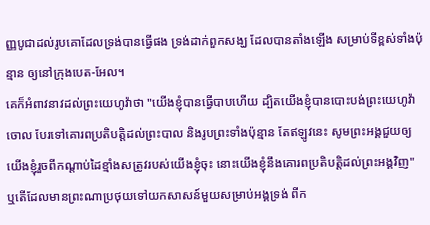ញ្ញបូជាដល់រូបគោដែលទ្រង់បានធ្វើផង ទ្រង់ដាក់ពួកសង្ឃ ដែលបានតាំងឡើង សម្រាប់ទីខ្ពស់ទាំងប៉ុន្មាន ឲ្យនៅក្រុងបេត-អែល។
គេក៏អំពាវនាវដល់ព្រះយេហូវ៉ាថា "យើងខ្ញុំបានធ្វើបាបហើយ ដ្បិតយើងខ្ញុំបានបោះបង់ព្រះយេហូវ៉ាចោល បែរទៅគោរពប្រតិបត្តិដល់ព្រះបាល និងរូបព្រះទាំងប៉ុន្មាន តែឥឡូវនេះ សូមព្រះអង្គជួយឲ្យយើងខ្ញុំរួចពីកណ្ដាប់ដៃខ្មាំងសត្រូវរបស់យើងខ្ញុំចុះ នោះយើងខ្ញុំនឹងគោរពប្រតិបត្តិដល់ព្រះអង្គវិញ"
ឬតើដែលមានព្រះណាប្រថុយទៅយកសាសន៍មួយសម្រាប់អង្គទ្រង់ ពីក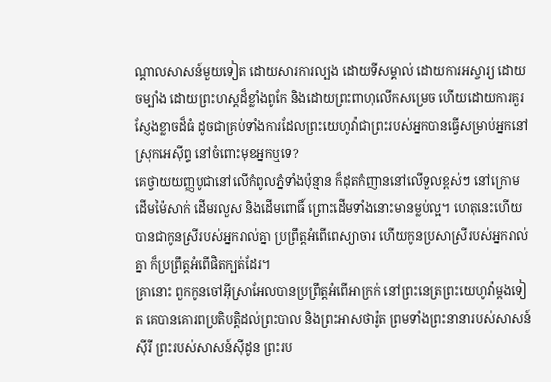ណ្ដាលសាសន៍មួយទៀត ដោយសារការល្បង ដោយទីសម្គាល់ ដោយការអស្ចារ្យ ដោយចម្បាំង ដោយព្រះហស្តដ៏ខ្លាំងពូកែ និងដោយព្រះពាហុលើកសម្រេច ហើយដោយការគួរស្ញែងខ្លាចដ៏ធំ ដូចជាគ្រប់ទាំងការដែលព្រះយេហូវ៉ាជាព្រះរបស់អ្នកបានធ្វើសម្រាប់អ្នកនៅស្រុកអេស៊ីព្ទ នៅចំពោះមុខអ្នកឬទេ?
គេថ្វាយយញ្ញបូជានៅលើកំពូលភ្នំទាំងប៉ុន្មាន ក៏ដុតកំញាននៅលើទួលខ្ពស់ៗ នៅក្រោមដើមម៉ៃសាក់ ដើមរលួស និងដើមពោធិ៍ ព្រោះដើមទាំងនោះមានម្លប់ល្អ។ ហេតុនេះហើយបានជាកូនស្រីរបស់អ្នករាល់គ្នា ប្រព្រឹត្តអំពើពេស្យាចារ ហើយកូនប្រសាស្រីរបស់អ្នករាល់គ្នា ក៏ប្រព្រឹត្តអំពើផិតក្បត់ដែរ។
គ្រានោះ ពួកកូនចៅអ៊ីស្រាអែលបានប្រព្រឹត្តអំពើអាក្រក់ នៅព្រះនេត្រព្រះយេហូវ៉ាម្តងទៀត គេបានគោរពប្រតិបត្តិដល់ព្រះបាល និងព្រះអាសថារ៉ូត ព្រមទាំងព្រះនានារបស់សាសន៍ស៊ីរី ព្រះរបស់សាសន៍ស៊ីដូន ព្រះរប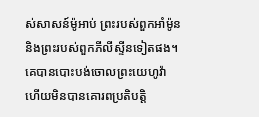ស់សាសន៍ម៉ូអាប់ ព្រះរបស់ពួកអាំម៉ូន និងព្រះរបស់ពួកភីលីស្ទីនទៀតផង។ គេបានបោះបង់ចោលព្រះយេហូវ៉ា ហើយមិនបានគោរពប្រតិបត្តិ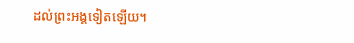ដល់ព្រះអង្គទៀតឡើយ។